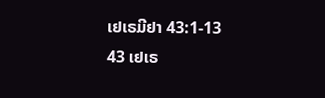ເຢເຣມີຢາ 43:1-13
43 ເຢເຣ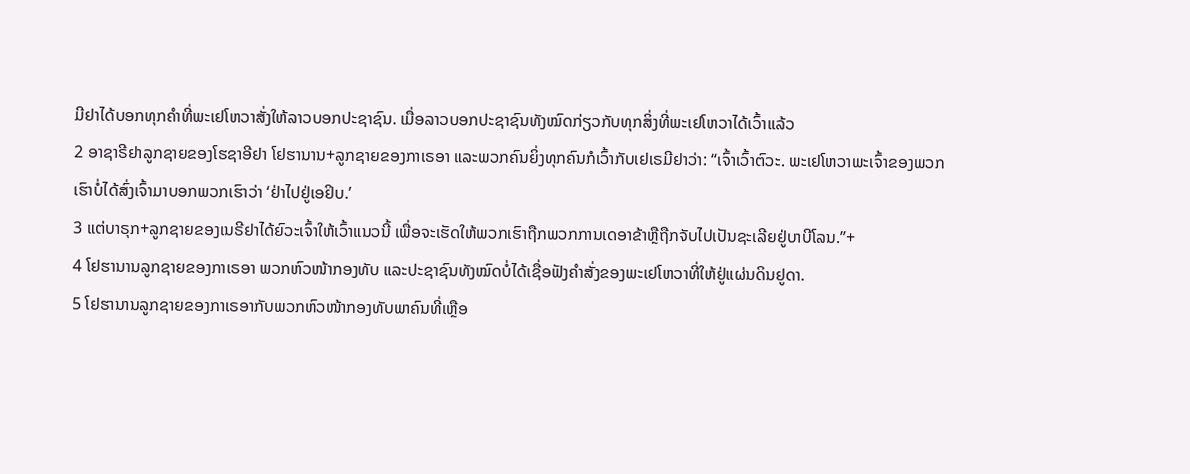ມີຢາໄດ້ບອກທຸກຄຳທີ່ພະເຢໂຫວາສັ່ງໃຫ້ລາວບອກປະຊາຊົນ. ເມື່ອລາວບອກປະຊາຊົນທັງໝົດກ່ຽວກັບທຸກສິ່ງທີ່ພະເຢໂຫວາໄດ້ເວົ້າແລ້ວ
2 ອາຊາຣີຢາລູກຊາຍຂອງໂຮຊາອີຢາ ໂຢຮານານ+ລູກຊາຍຂອງກາເຣອາ ແລະພວກຄົນຍິ່ງທຸກຄົນກໍເວົ້າກັບເຢເຣມີຢາວ່າ: “ເຈົ້າເວົ້າຕົວະ. ພະເຢໂຫວາພະເຈົ້າຂອງພວກເຮົາບໍ່ໄດ້ສົ່ງເຈົ້າມາບອກພວກເຮົາວ່າ ‘ຢ່າໄປຢູ່ເອຢິບ.’
3 ແຕ່ບາຣຸກ+ລູກຊາຍຂອງເນຣີຢາໄດ້ຍົວະເຈົ້າໃຫ້ເວົ້າແນວນີ້ ເພື່ອຈະເຮັດໃຫ້ພວກເຮົາຖືກພວກການເດອາຂ້າຫຼືຖືກຈັບໄປເປັນຊະເລີຍຢູ່ບາບີໂລນ.”+
4 ໂຢຮານານລູກຊາຍຂອງກາເຣອາ ພວກຫົວໜ້າກອງທັບ ແລະປະຊາຊົນທັງໝົດບໍ່ໄດ້ເຊື່ອຟັງຄຳສັ່ງຂອງພະເຢໂຫວາທີ່ໃຫ້ຢູ່ແຜ່ນດິນຢູດາ.
5 ໂຢຮານານລູກຊາຍຂອງກາເຣອາກັບພວກຫົວໜ້າກອງທັບພາຄົນທີ່ເຫຼືອ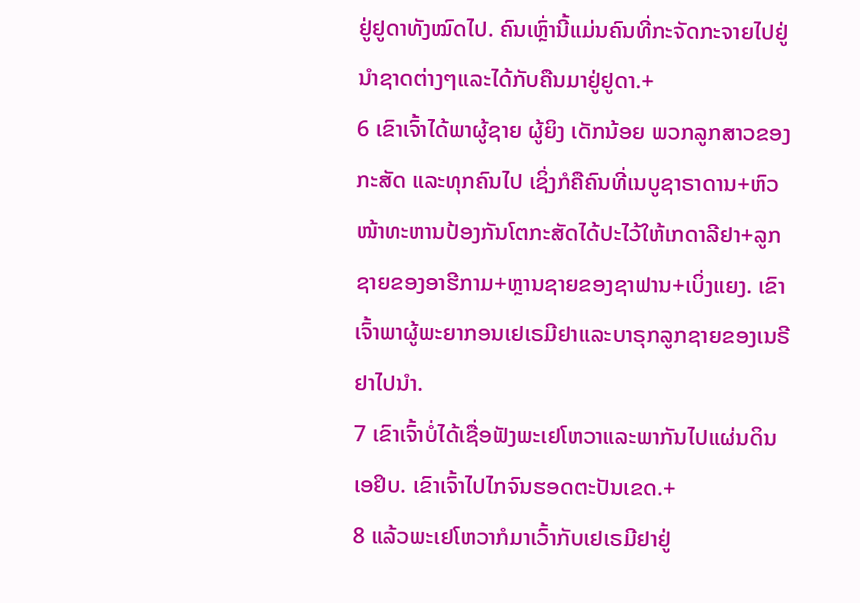ຢູ່ຢູດາທັງໝົດໄປ. ຄົນເຫຼົ່ານີ້ແມ່ນຄົນທີ່ກະຈັດກະຈາຍໄປຢູ່ນຳຊາດຕ່າງໆແລະໄດ້ກັບຄືນມາຢູ່ຢູດາ.+
6 ເຂົາເຈົ້າໄດ້ພາຜູ້ຊາຍ ຜູ້ຍິງ ເດັກນ້ອຍ ພວກລູກສາວຂອງກະສັດ ແລະທຸກຄົນໄປ ເຊິ່ງກໍຄືຄົນທີ່ເນບູຊາຣາດານ+ຫົວໜ້າທະຫານປ້ອງກັນໂຕກະສັດໄດ້ປະໄວ້ໃຫ້ເກດາລີຢາ+ລູກຊາຍຂອງອາຮີກາມ+ຫຼານຊາຍຂອງຊາຟານ+ເບິ່ງແຍງ. ເຂົາເຈົ້າພາຜູ້ພະຍາກອນເຢເຣມີຢາແລະບາຣຸກລູກຊາຍຂອງເນຣີຢາໄປນຳ.
7 ເຂົາເຈົ້າບໍ່ໄດ້ເຊື່ອຟັງພະເຢໂຫວາແລະພາກັນໄປແຜ່ນດິນເອຢິບ. ເຂົາເຈົ້າໄປໄກຈົນຮອດຕະປັນເຂດ.+
8 ແລ້ວພະເຢໂຫວາກໍມາເວົ້າກັບເຢເຣມີຢາຢູ່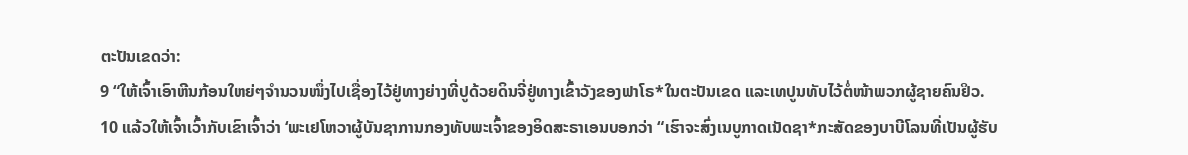ຕະປັນເຂດວ່າ:
9 “ໃຫ້ເຈົ້າເອົາຫີນກ້ອນໃຫຍ່ໆຈຳນວນໜຶ່ງໄປເຊື່ອງໄວ້ຢູ່ທາງຍ່າງທີ່ປູດ້ວຍດິນຈີ່ຢູ່ທາງເຂົ້າວັງຂອງຟາໂຣ*ໃນຕະປັນເຂດ ແລະເທປູນທັບໄວ້ຕໍ່ໜ້າພວກຜູ້ຊາຍຄົນຢິວ.
10 ແລ້ວໃຫ້ເຈົ້າເວົ້າກັບເຂົາເຈົ້າວ່າ ‘ພະເຢໂຫວາຜູ້ບັນຊາການກອງທັບພະເຈົ້າຂອງອິດສະຣາເອນບອກວ່າ “ເຮົາຈະສົ່ງເນບູກາດເນັດຊາ*ກະສັດຂອງບາບີໂລນທີ່ເປັນຜູ້ຮັບ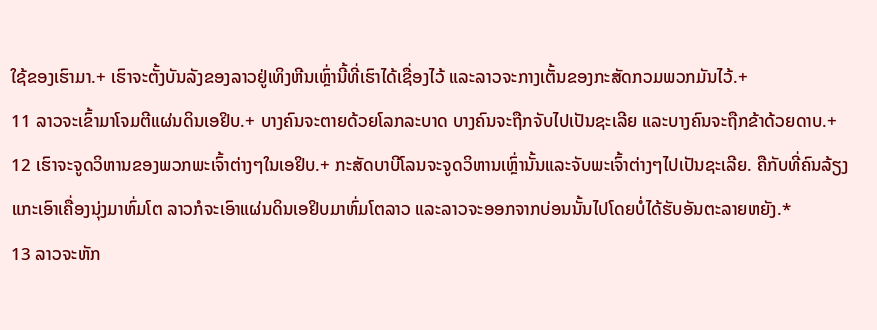ໃຊ້ຂອງເຮົາມາ.+ ເຮົາຈະຕັ້ງບັນລັງຂອງລາວຢູ່ເທິງຫີນເຫຼົ່ານີ້ທີ່ເຮົາໄດ້ເຊື່ອງໄວ້ ແລະລາວຈະກາງເຕັ້ນຂອງກະສັດກວມພວກມັນໄວ້.+
11 ລາວຈະເຂົ້າມາໂຈມຕີແຜ່ນດິນເອຢິບ.+ ບາງຄົນຈະຕາຍດ້ວຍໂລກລະບາດ ບາງຄົນຈະຖືກຈັບໄປເປັນຊະເລີຍ ແລະບາງຄົນຈະຖືກຂ້າດ້ວຍດາບ.+
12 ເຮົາຈະຈູດວິຫານຂອງພວກພະເຈົ້າຕ່າງໆໃນເອຢິບ.+ ກະສັດບາບີໂລນຈະຈູດວິຫານເຫຼົ່ານັ້ນແລະຈັບພະເຈົ້າຕ່າງໆໄປເປັນຊະເລີຍ. ຄືກັບທີ່ຄົນລ້ຽງແກະເອົາເຄື່ອງນຸ່ງມາຫົ່ມໂຕ ລາວກໍຈະເອົາແຜ່ນດິນເອຢິບມາຫົ່ມໂຕລາວ ແລະລາວຈະອອກຈາກບ່ອນນັ້ນໄປໂດຍບໍ່ໄດ້ຮັບອັນຕະລາຍຫຍັງ.*
13 ລາວຈະຫັກ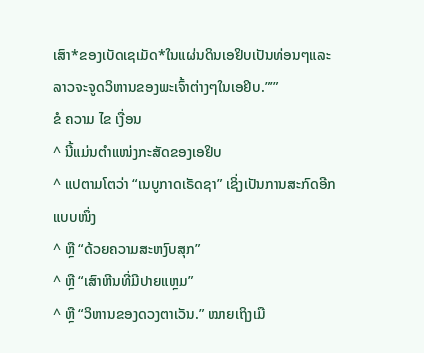ເສົາ*ຂອງເບັດເຊເມັດ*ໃນແຜ່ນດິນເອຢິບເປັນທ່ອນໆແລະລາວຈະຈູດວິຫານຂອງພະເຈົ້າຕ່າງໆໃນເອຢິບ.”’”
ຂໍ ຄວາມ ໄຂ ເງື່ອນ
^ ນີ້ແມ່ນຕຳແໜ່ງກະສັດຂອງເອຢິບ
^ ແປຕາມໂຕວ່າ “ເນບູກາດເຣັດຊາ” ເຊິ່ງເປັນການສະກົດອີກແບບໜຶ່ງ
^ ຫຼື “ດ້ວຍຄວາມສະຫງົບສຸກ”
^ ຫຼື “ເສົາຫີນທີ່ມີປາຍແຫຼມ”
^ ຫຼື “ວິຫານຂອງດວງຕາເວັນ.” ໝາຍເຖິງເມື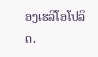ອງເຮລີໂອໂປລິດ.